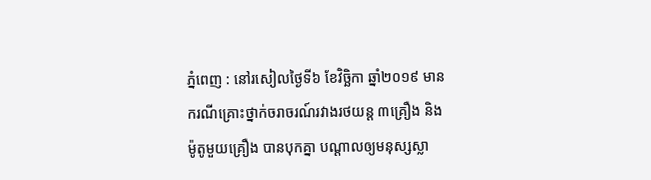ភ្នំពេញ : នៅរសៀលថ្ងៃទី៦ ខែវិច្ឆិកា ឆ្នាំ២០១៩ មានករណីគ្រោះថ្នាក់ចរាចរណ៍រវាងរថយន្ត ៣គ្រឿង និងម៉ូតូមួយគ្រឿង បានបុកគ្នា បណ្ដាលឲ្យមនុស្សស្លា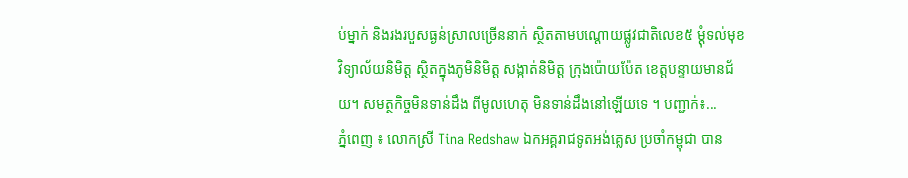ប់ម្នាក់ និងរងរបួសធ្ងន់ស្រាលច្រើននាក់ ស្ថិតតាមបណ្ដោយផ្លូវជាតិលេខ៥ ម្ដុំទល់មុខវិទ្យាល័យនិមិត្ត ស្ថិតក្នុងភូមិនិមិត្ត សង្កាត់និមិត្ត ក្រុងប៉ោយប៉ែត ខេត្តបន្ទាយមានជ័យ។ សមត្ថកិច្ចមិនទាន់ដឹង ពីមូលហេតុ មិនទាន់ដឹងនៅឡើយទេ ។ បញ្ជាក់៖...
ភ្នំពេញ ៖ លោកស្រី Tina Redshaw ឯកអគ្គរាជទូតអង់គ្លេស ប្រចាំកម្ពុជា បាន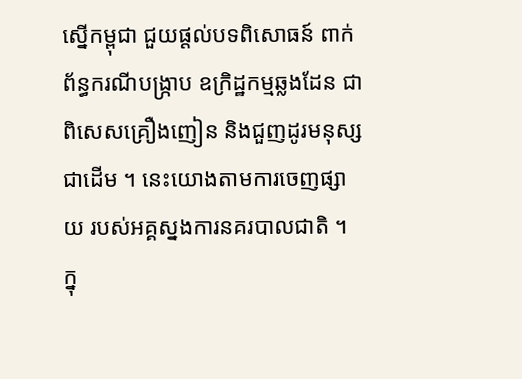ស្នើកម្ពុជា ជួយផ្តល់បទពិសោធន៍ ពាក់ព័ន្ធករណីបង្ក្រាប ឧក្រិដ្ឋកម្មឆ្លងដែន ជាពិសេសគ្រឿងញៀន និងជួញដូរមនុស្ស ជាដើម ។ នេះយោងតាមការចេញផ្សាយ របស់អគ្គស្នងការនគរបាលជាតិ ។ ក្នុ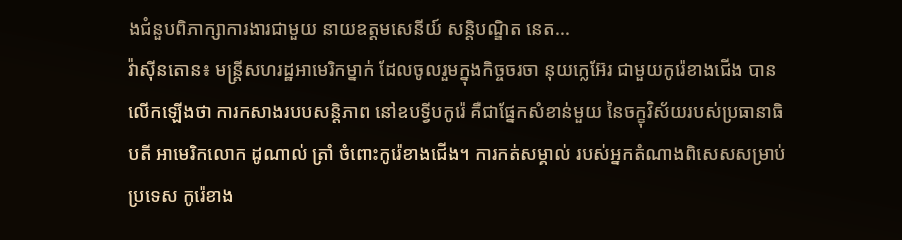ងជំនួបពិភាក្សាការងារជាមួយ នាយឧត្តមសេនីយ៍ សន្តិបណ្ឌិត នេត...
វ៉ាស៊ីនតោន៖ មន្រ្តីសហរដ្ឋអាមេរិកម្នាក់ ដែលចូលរួមក្នុងកិច្ចចរចា នុយក្លេអ៊ែរ ជាមួយកូរ៉េខាងជើង បានលើកឡើងថា ការកសាងរបបសន្តិភាព នៅឧបទ្វីបកូរ៉េ គឺជាផ្នែកសំខាន់មួយ នៃចក្ខុវិស័យរបស់ប្រធានាធិបតី អាមេរិកលោក ដូណាល់ ត្រាំ ចំពោះកូរ៉េខាងជើង។ ការកត់សម្គាល់ របស់អ្នកតំណាងពិសេសសម្រាប់ប្រទេស កូរ៉េខាង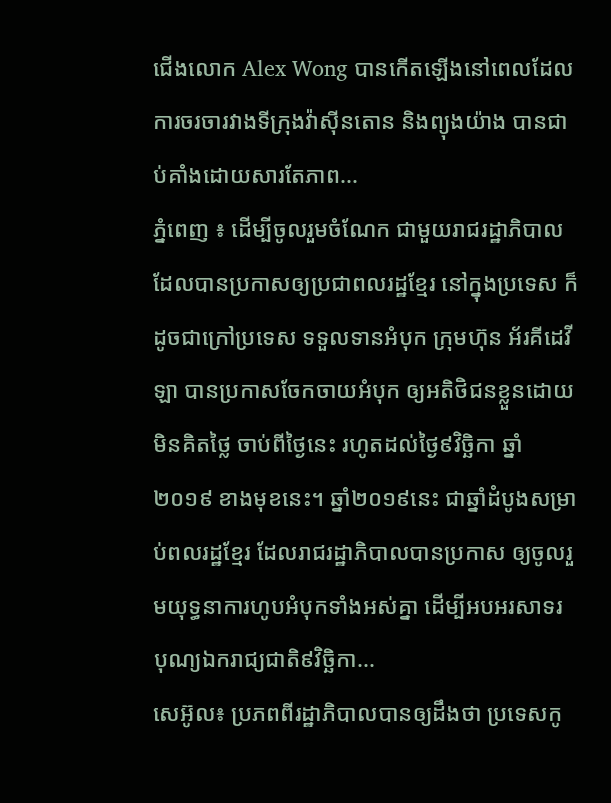ជើងលោក Alex Wong បានកើតឡើងនៅពេលដែលការចរចារវាងទីក្រុងវ៉ាស៊ីនតោន និងព្យុងយ៉ាង បានជាប់គាំងដោយសារតែភាព...
ភ្នំពេញ ៖ ដើម្បីចូលរួមចំណែក ជាមួយរាជរដ្ឋាភិបាល ដែលបានប្រកាសឲ្យប្រជាពលរដ្ឋខ្មែរ នៅក្នុងប្រទេស ក៏ដូចជាក្រៅប្រទេស ទទួលទានអំបុក ក្រុមហ៊ុន អ័រគីដេវីឡា បានប្រកាសចែកចាយអំបុក ឲ្យអតិថិជនខ្លួនដោយមិនគិតថ្លៃ ចាប់ពីថ្ងៃនេះ រហូតដល់ថ្ងៃ៩វិច្ឆិកា ឆ្នាំ២០១៩ ខាងមុខនេះ។ ឆ្នាំ២០១៩នេះ ជាឆ្នាំដំបូងសម្រាប់ពលរដ្ឋខ្មែរ ដែលរាជរដ្ឋាភិបាលបានប្រកាស ឲ្យចូលរួមយុទ្ធនាការហូបអំបុកទាំងអស់គ្នា ដើម្បីអបអរសាទរ បុណ្យឯករាជ្យជាតិ៩វិច្ឆិកា...
សេអ៊ូល៖ ប្រភពពីរដ្ឋាភិបាលបានឲ្យដឹងថា ប្រទេសកូ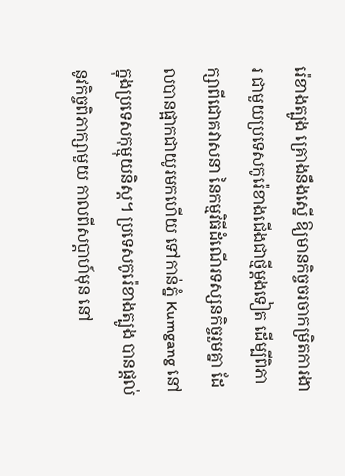រ៉េខាងត្បូង គ្រោងនឹងស្នើ ឱ្យមានកិច្ចចរចាកម្រិតការងារ ជាមួយប្រទេសកូរ៉េខាងជើងជាថ្មីម្តងទៀត ដើម្បីពិភាក្សាពីជោគវាសនា នៃកម្មវិធីដំណើរទស្សនកិច្ចរួមគ្នា ដែលបានផ្អាកជាយូរមកហើយ ទៅកាន់ភ្នំ Kumgang នៅក្នុងប្រទេសកុម្មុយនិស្ត។ ប្រទេសកូរ៉េខាងត្បូង បានផ្តល់នូវកិច្ចពិភាក្សាមួយ កាលពីសប្តាហ៍មុន នៅ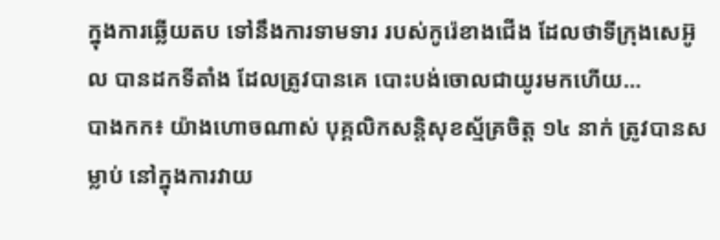ក្នុងការឆ្លើយតប ទៅនឹងការទាមទារ របស់កូរ៉េខាងជើង ដែលថាទីក្រុងសេអ៊ូល បានដកទីតាំង ដែលត្រូវបានគេ បោះបង់ចោលជាយូរមកហើយ...
បាងកក៖ យ៉ាងហោចណាស់ បុគ្គលិកសន្តិសុខស្ម័គ្រចិត្ត ១៤ នាក់ ត្រូវបានសម្លាប់ នៅក្នុងការវាយ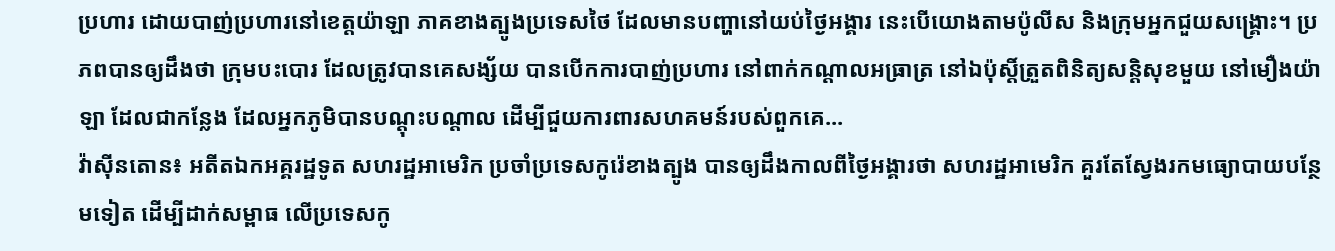ប្រហារ ដោយបាញ់ប្រហារនៅខេត្តយ៉ាឡា ភាគខាងត្បូងប្រទេសថៃ ដែលមានបញ្ហានៅយប់ថ្ងៃអង្គារ នេះបើយោងតាមប៉ូលីស និងក្រុមអ្នកជួយសង្គ្រោះ។ ប្រភពបានឲ្យដឹងថា ក្រុមបះបោរ ដែលត្រូវបានគេសង្ស័យ បានបើកការបាញ់ប្រហារ នៅពាក់កណ្តាលអធ្រាត្រ នៅឯប៉ុស្តិ៍ត្រួតពិនិត្យសន្តិសុខមួយ នៅមឿងយ៉ាឡា ដែលជាកន្លែង ដែលអ្នកភូមិបានបណ្តុះបណ្តាល ដើម្បីជួយការពារសហគមន៍របស់ពួកគេ...
វ៉ាស៊ីនតោន៖ អតីតឯកអគ្គរដ្ឋទូត សហរដ្ឋអាមេរិក ប្រចាំប្រទេសកូរ៉េខាងត្បូង បានឲ្យដឹងកាលពីថ្ងៃអង្គារថា សហរដ្ឋអាមេរិក គួរតែស្វែងរកមធ្យោបាយបន្ថែមទៀត ដើម្បីដាក់សម្ពាធ លើប្រទេសកូ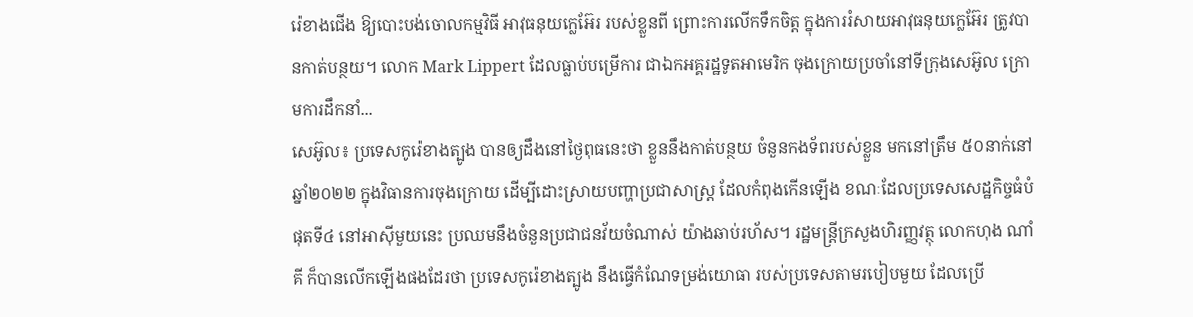រ៉េខាងជើង ឱ្យបោះបង់ចោលកម្មវិធី អាវុធនុយក្លេអ៊ែរ របស់ខ្លួនពី ព្រោះការលើកទឹកចិត្ត ក្នុងការរំសាយអាវុធនុយក្លេអ៊ែរ ត្រូវបានកាត់បន្ថយ។ លោក Mark Lippert ដែលធ្លាប់បម្រើការ ជាឯកអគ្គរដ្ឋទូតអាមេរិក ចុងក្រោយប្រចាំនៅទីក្រុងសេអ៊ូល ក្រោមការដឹកនាំ...
សេអ៊ូល៖ ប្រទេសកូរ៉េខាងត្បូង បានឲ្យដឹងនៅថ្ងៃពុធនេះថា ខ្លួននឹងកាត់បន្ថយ ចំនួនកងទ័ពរបស់ខ្លួន មកនៅត្រឹម ៥០នាក់នៅឆ្នាំ២០២២ ក្នុងវិធានការចុងក្រោយ ដើម្បីដោះស្រាយបញ្ហាប្រជាសាស្រ្ត ដែលកំពុងកើនឡើង ខណៈដែលប្រទេសសេដ្ឋកិច្ចធំបំផុតទី៤ នៅអាស៊ីមួយនេះ ប្រឈមនឹងចំនួនប្រជាជនវ័យចំណាស់ យ៉ាងឆាប់រហ័ស។ រដ្ឋមន្រ្តីក្រសួងហិរញ្ញវត្ថុ លោកហុង ណាំគី ក៏បានលើកឡើងផងដែរថា ប្រទេសកូរ៉េខាងត្បូង នឹងធ្វើកំណែទម្រង់យោធា របស់ប្រទេសតាមរបៀបមួយ ដែលប្រើ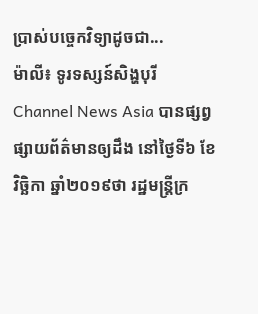ប្រាស់បច្ចេកវិទ្យាដូចជា...
ម៉ាលី៖ ទូរទស្សន៍សិង្ហបុរី Channel News Asia បានផ្សព្វផ្សាយព័ត៌មានឲ្យដឹង នៅថ្ងៃទី៦ ខែវិច្ឆិកា ឆ្នាំ២០១៩ថា រដ្ឋមន្ត្រីក្រ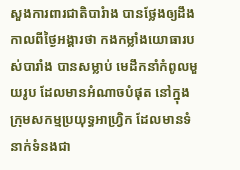សួងការពារជាតិបារំាង បានថ្លែងឲ្យដឹង កាលពីថ្ងៃអង្គារថា កងកម្លាំងយោធារបស់បារាំង បានសម្លាប់ មេដឹកនាំកំពូលមួយរូប ដែលមានអំណាចបំផុត នៅក្នុងក្រុមសកម្មប្រយុទ្ធអាហ្វ្រិក ដែលមានទំនាក់ទំនងជា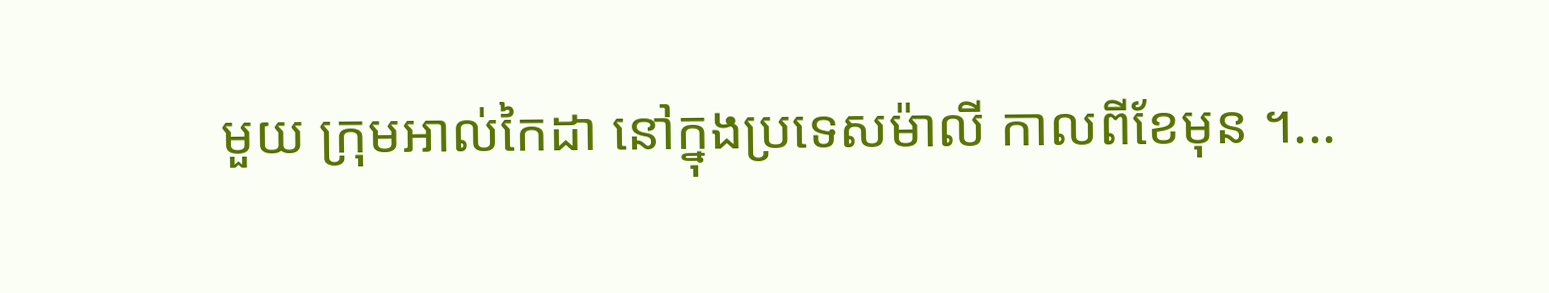មួយ ក្រុមអាល់កៃដា នៅក្នុងប្រទេសម៉ាលី កាលពីខែមុន ។...